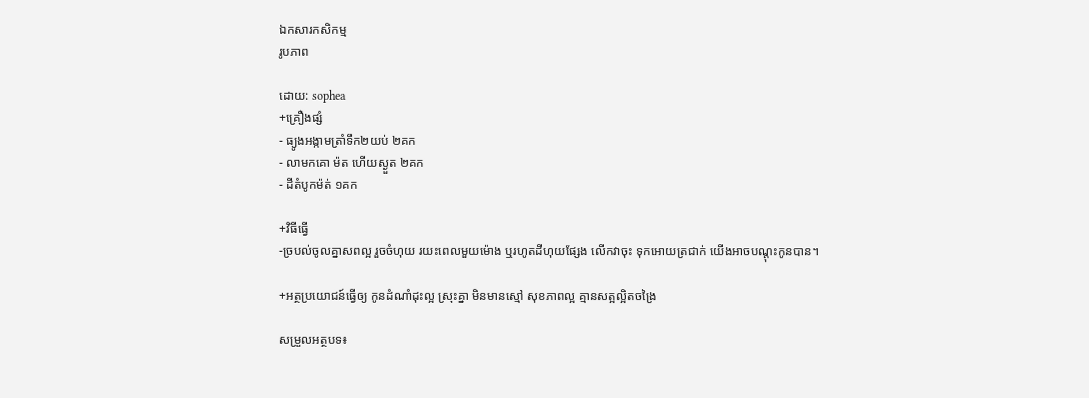ឯកសារកសិកម្ម
រូបភាព

ដោយ: sophea
+គ្រឿងផ្សំ
- ធ្យូងអង្កាមត្រាំទឹក២យប់ ២គក
- លាមកគោ ម៉ត ហើយស្ងួត ២គក
- ដីតំបូកម៉ត់ ១គក

+វិធីធ្វើ
-ច្របល់ចូលគ្នាសពល្អ រួចចំហុយ រយះពេលមួយម៉ោង ឬរហូតដីហុយផ្សែង លើកវាចុះ ទុកអោយត្រជាក់ យើងអាចបណ្តុះកូនបាន។

+អត្ថប្រយោជន៍ធ្វើឲ្យ កូនដំណាំដុះល្អ ស្រុះគ្នា មិនមានស្មៅ សុខភាពល្អ គ្មានសត្អល្អិតចង្រៃ

សម្រួលអត្ថបទ៖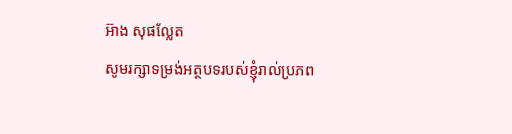អ៊ាង សុផល្លែត
សូមរក្សាទម្រង់អត្ថបទរបស់ខ្ញុំរាល់ប្រភព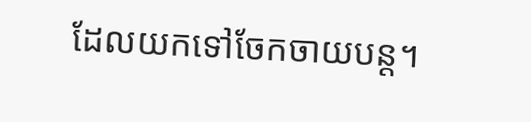ដែលយកទៅចែកចាយបន្ត។